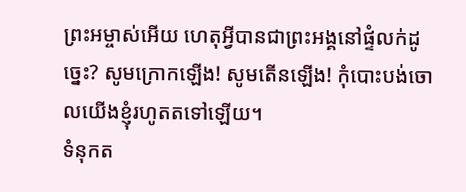ព្រះអម្ចាស់អើយ ហេតុអ្វីបានជាព្រះអង្គនៅផ្ទំលក់ដូច្នេះ? សូមក្រោកឡើង! សូមតើនឡើង! កុំបោះបង់ចោលយើងខ្ញុំរហូតតទៅឡើយ។
ទំនុកត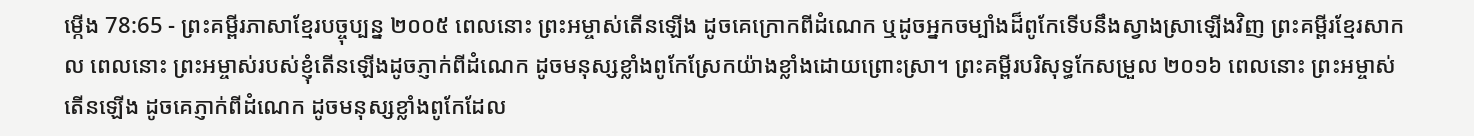ម្កើង 78:65 - ព្រះគម្ពីរភាសាខ្មែរបច្ចុប្បន្ន ២០០៥ ពេលនោះ ព្រះអម្ចាស់តើនឡើង ដូចគេក្រោកពីដំណេក ឬដូចអ្នកចម្បាំងដ៏ពូកែទើបនឹងស្វាងស្រាឡើងវិញ ព្រះគម្ពីរខ្មែរសាកល ពេលនោះ ព្រះអម្ចាស់របស់ខ្ញុំតើនឡើងដូចភ្ញាក់ពីដំណេក ដូចមនុស្សខ្លាំងពូកែស្រែកយ៉ាងខ្លាំងដោយព្រោះស្រា។ ព្រះគម្ពីរបរិសុទ្ធកែសម្រួល ២០១៦ ពេលនោះ ព្រះអម្ចាស់តើនឡើង ដូចគេភ្ញាក់ពីដំណេក ដូចមនុស្សខ្លាំងពូកែដែល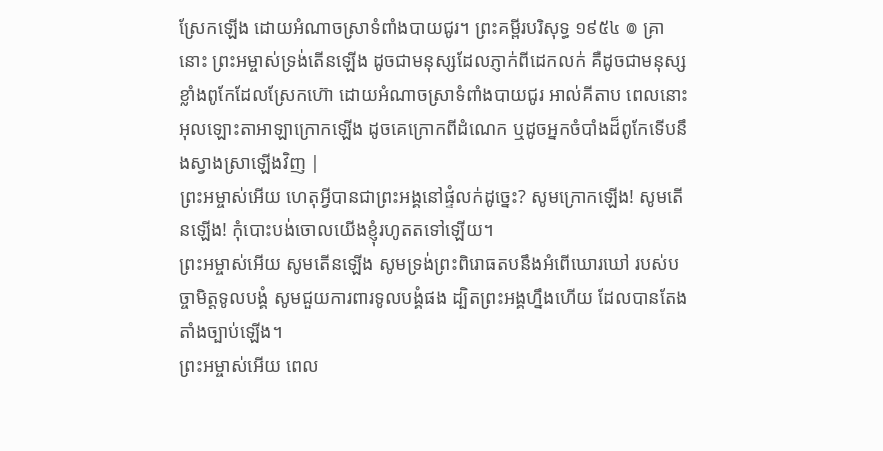ស្រែកឡើង ដោយអំណាចស្រាទំពាំងបាយជូរ។ ព្រះគម្ពីរបរិសុទ្ធ ១៩៥៤ ៙ គ្រានោះ ព្រះអម្ចាស់ទ្រង់តើនឡើង ដូចជាមនុស្សដែលភ្ញាក់ពីដេកលក់ គឺដូចជាមនុស្សខ្លាំងពូកែដែលស្រែកហ៊ោ ដោយអំណាចស្រាទំពាំងបាយជូរ អាល់គីតាប ពេលនោះ អុលឡោះតាអាឡាក្រោកឡើង ដូចគេក្រោកពីដំណេក ឬដូចអ្នកចំបាំងដ៏ពូកែទើបនឹងស្វាងស្រាឡើងវិញ |
ព្រះអម្ចាស់អើយ ហេតុអ្វីបានជាព្រះអង្គនៅផ្ទំលក់ដូច្នេះ? សូមក្រោកឡើង! សូមតើនឡើង! កុំបោះបង់ចោលយើងខ្ញុំរហូតតទៅឡើយ។
ព្រះអម្ចាស់អើយ សូមតើនឡើង សូមទ្រង់ព្រះពិរោធតបនឹងអំពើឃោរឃៅ របស់បច្ចាមិត្តទូលបង្គំ សូមជួយការពារទូលបង្គំផង ដ្បិតព្រះអង្គហ្នឹងហើយ ដែលបានតែងតាំងច្បាប់ឡើង។
ព្រះអម្ចាស់អើយ ពេល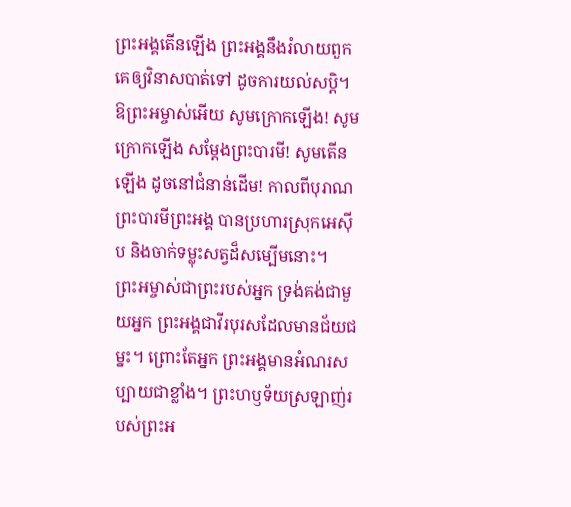ព្រះអង្គតើនឡើង ព្រះអង្គនឹងរំលាយពួកគេឲ្យវិនាសបាត់ទៅ ដូចការយល់សប្ដិ។
ឱព្រះអម្ចាស់អើយ សូមក្រោកឡើង! សូមក្រោកឡើង សម្តែងព្រះបារមី! សូមតើនឡើង ដូចនៅជំនាន់ដើម! កាលពីបុរាណ ព្រះបារមីព្រះអង្គ បានប្រហារស្រុកអេស៊ីប និងចាក់ទម្លុះសត្វដ៏សម្បើមនោះ។
ព្រះអម្ចាស់ជាព្រះរបស់អ្នក ទ្រង់គង់ជាមួយអ្នក ព្រះអង្គជាវីរបុរសដែលមានជ័យជម្នះ។ ព្រោះតែអ្នក ព្រះអង្គមានអំណរសប្បាយជាខ្លាំង។ ព្រះហឫទ័យស្រឡាញ់របស់ព្រះអ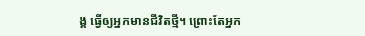ង្គ ធ្វើឲ្យអ្នកមានជីវិតថ្មី។ ព្រោះតែអ្នក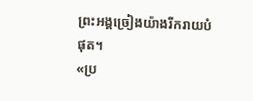ព្រះអង្គច្រៀងយ៉ាងរីករាយបំផុត។
«ប្រ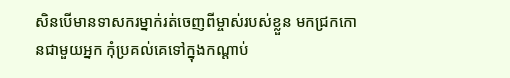សិនបើមានទាសករម្នាក់រត់ចេញពីម្ចាស់របស់ខ្លួន មកជ្រកកោនជាមួយអ្នក កុំប្រគល់គេទៅក្នុងកណ្ដាប់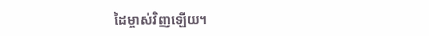ដៃម្ចាស់វិញឡើយ។